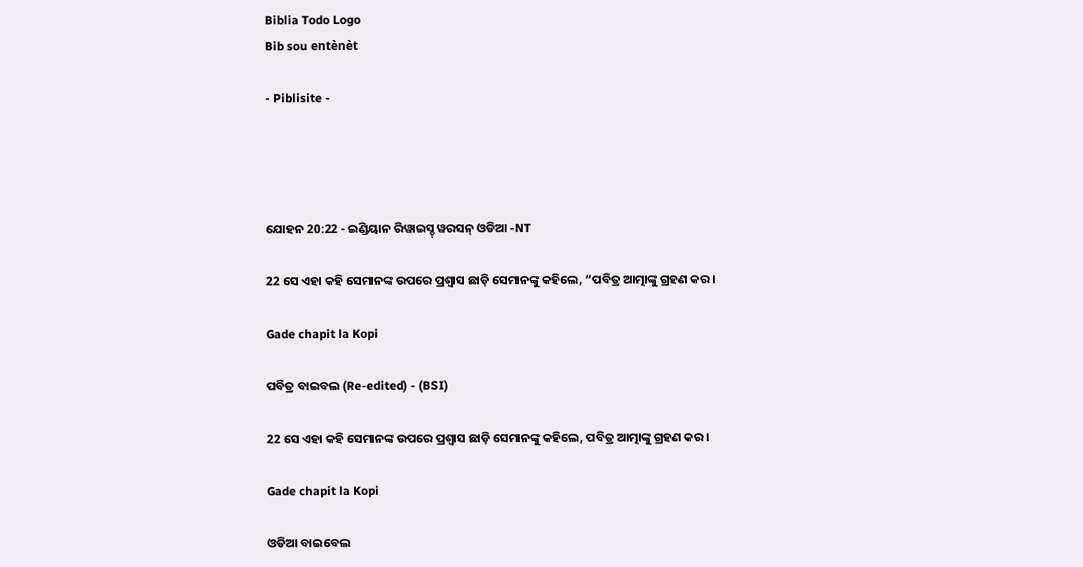Biblia Todo Logo
Bib sou entènèt

- Piblisite -




ଯୋହନ 20:22 - ଇଣ୍ଡିୟାନ ରିୱାଇସ୍ଡ୍ ୱରସନ୍ ଓଡିଆ -NT

22 ସେ ଏହା କହି ସେମାନଙ୍କ ଉପରେ ପ୍ରଶ୍ୱାସ ଛାଡ଼ି ସେମାନଙ୍କୁ କହିଲେ, “ପବିତ୍ର ଆତ୍ମାଙ୍କୁ ଗ୍ରହଣ କର।

Gade chapit la Kopi

ପବିତ୍ର ବାଇବଲ (Re-edited) - (BSI)

22 ସେ ଏହା କହି ସେମାନଙ୍କ ଉପରେ ପ୍ରଶ୍ଵାସ ଛାଡ଼ି ସେମାନଙ୍କୁ କହିଲେ, ପବିତ୍ର ଆତ୍ମାଙ୍କୁ ଗ୍ରହଣ କର।

Gade chapit la Kopi

ଓଡିଆ ବାଇବେଲ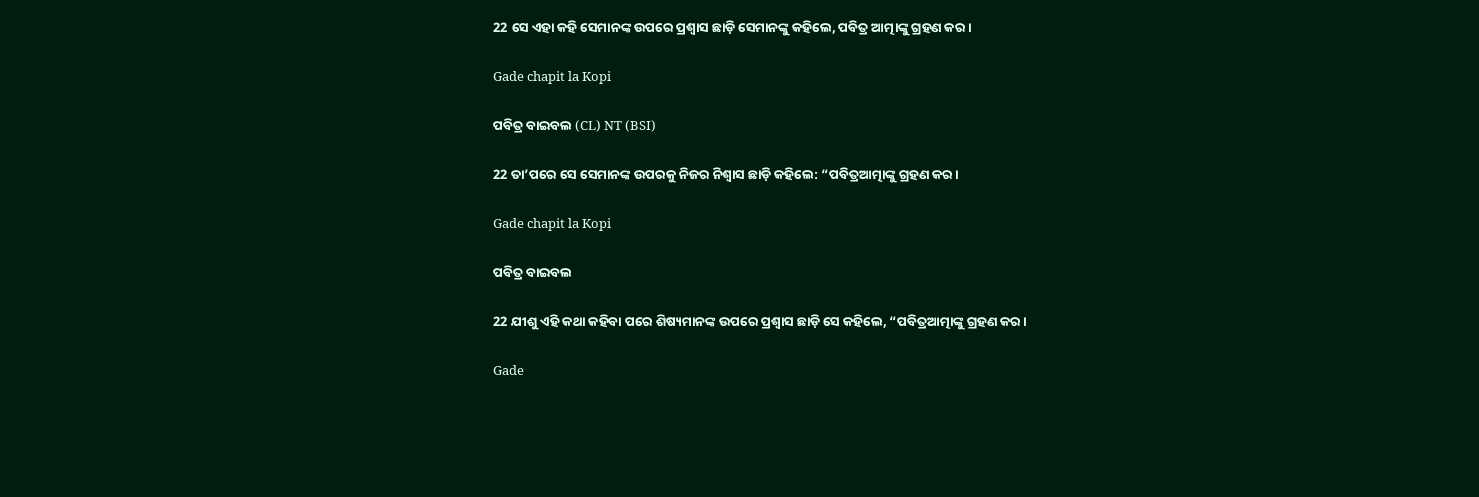22 ସେ ଏହା କହି ସେମାନଙ୍କ ଉପରେ ପ୍ରଶ୍ୱାସ ଛାଡ଼ି ସେମାନଙ୍କୁ କହିଲେ, ପବିତ୍ର ଆତ୍ମାଙ୍କୁ ଗ୍ରହଣ କର ।

Gade chapit la Kopi

ପବିତ୍ର ବାଇବଲ (CL) NT (BSI)

22 ତା’ପରେ ସେ ସେମାନଙ୍କ ଉପରକୁ ନିଜର ନିଶ୍ୱାସ ଛାଡ଼ି କହିଲେ: “ପବିତ୍ରଆତ୍ମାଙ୍କୁ ଗ୍ରହଣ କର।

Gade chapit la Kopi

ପବିତ୍ର ବାଇବଲ

22 ଯୀଶୁ ଏହି କଥା କହିବା ପରେ ଶିଷ୍ୟମାନଙ୍କ ଉପରେ ପ୍ରଶ୍ୱାସ ଛାଡ଼ି ସେ କହିଲେ, “ପବିତ୍ରଆତ୍ମାଙ୍କୁ ଗ୍ରହଣ କର।

Gade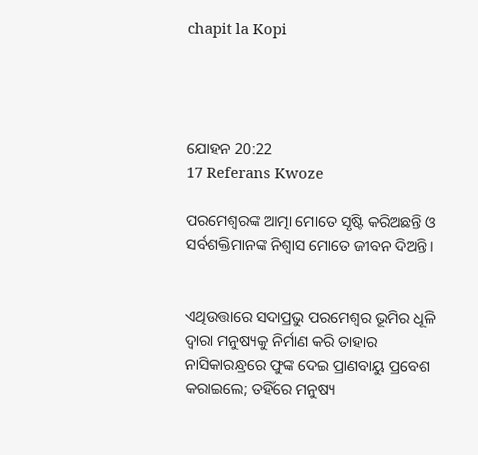chapit la Kopi




ଯୋହନ 20:22
17 Referans Kwoze

ପରମେଶ୍ୱରଙ୍କ ଆତ୍ମା ମୋତେ ସୃଷ୍ଟି କରିଅଛନ୍ତି ଓ ସର୍ବଶକ୍ତିମାନଙ୍କ ନିଶ୍ୱାସ ମୋତେ ଜୀବନ ଦିଅନ୍ତି।


ଏଥିଉତ୍ତାରେ ସଦାପ୍ରଭୁ ପରମେଶ୍ୱର ଭୂମିର ଧୂଳି ଦ୍ୱାରା ମନୁଷ୍ୟକୁ ନିର୍ମାଣ କରି ତାହାର ନାସିକାରନ୍ଧ୍ରରେ ଫୁଙ୍କ ଦେଇ ପ୍ରାଣବାୟୁ ପ୍ରବେଶ କରାଇଲେ; ତହିଁରେ ମନୁଷ୍ୟ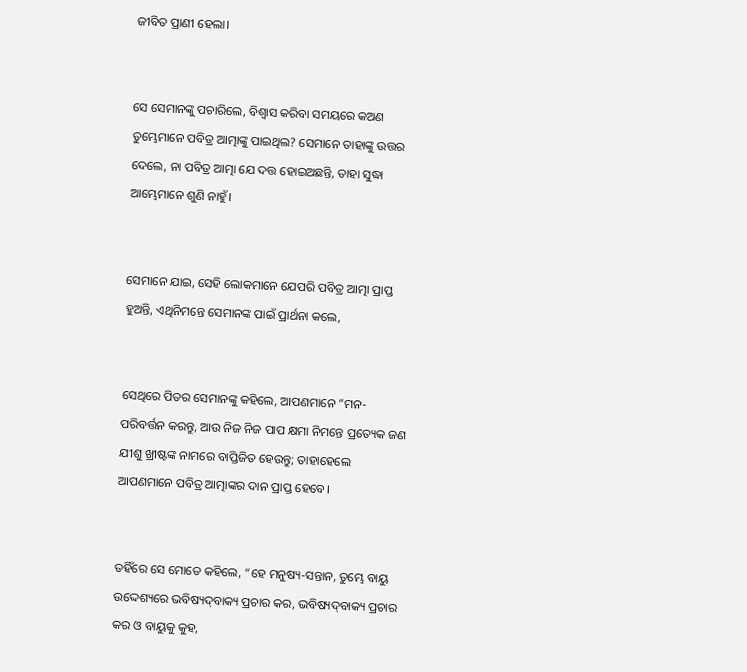ଜୀବିତ ପ୍ରାଣୀ ହେଲା।


ସେ ସେମାନଙ୍କୁ ପଚାରିଲେ, ବିଶ୍ୱାସ କରିବା ସମୟରେ କଅଣ ତୁମ୍ଭେମାନେ ପବିତ୍ର ଆତ୍ମାଙ୍କୁ ପାଇଥିଲ? ସେମାନେ ତାହାଙ୍କୁ ଉତ୍ତର ଦେଲେ, ନା ପବିତ୍ର ଆତ୍ମା ଯେ ଦତ୍ତ ହୋଇଅଛନ୍ତି, ତାହା ସୁଦ୍ଧା ଆମ୍ଭେମାନେ ଶୁଣି ନାହୁଁ।


ସେମାନେ ଯାଇ, ସେହି ଲୋକମାନେ ଯେପରି ପବିତ୍ର ଆତ୍ମା ପ୍ରାପ୍ତ ହୁଅନ୍ତି, ଏଥିନିମନ୍ତେ ସେମାନଙ୍କ ପାଇଁ ପ୍ରାର୍ଥନା କଲେ,


ସେଥିରେ ପିତର ସେମାନଙ୍କୁ କହିଲେ, ଆପଣମାନେ “ମନ-ପରିବର୍ତ୍ତନ କରନ୍ତୁ, ଆଉ ନିଜ ନିଜ ପାପ କ୍ଷମା ନିମନ୍ତେ ପ୍ରତ୍ୟେକ ଜଣ ଯୀଶୁ ଖ୍ରୀଷ୍ଟଙ୍କ ନାମରେ ବାପ୍ତିଜିତ ହେଉନ୍ତୁ; ତାହାହେଲେ ଆପଣମାନେ ପବିତ୍ର ଆତ୍ମାଙ୍କର ଦାନ ପ୍ରାପ୍ତ ହେବେ।


ତହିଁରେ ସେ ମୋତେ କହିଲେ, “ହେ ମନୁଷ୍ୟ-ସନ୍ତାନ, ତୁମ୍ଭେ ବାୟୁ ଉଦ୍ଦେଶ୍ୟରେ ଭବିଷ୍ୟଦ୍‍ବାକ୍ୟ ପ୍ରଚାର କର, ଭବିଷ୍ୟଦ୍‍ବାକ୍ୟ ପ୍ରଚାର କର ଓ ବାୟୁକୁ କୁହ,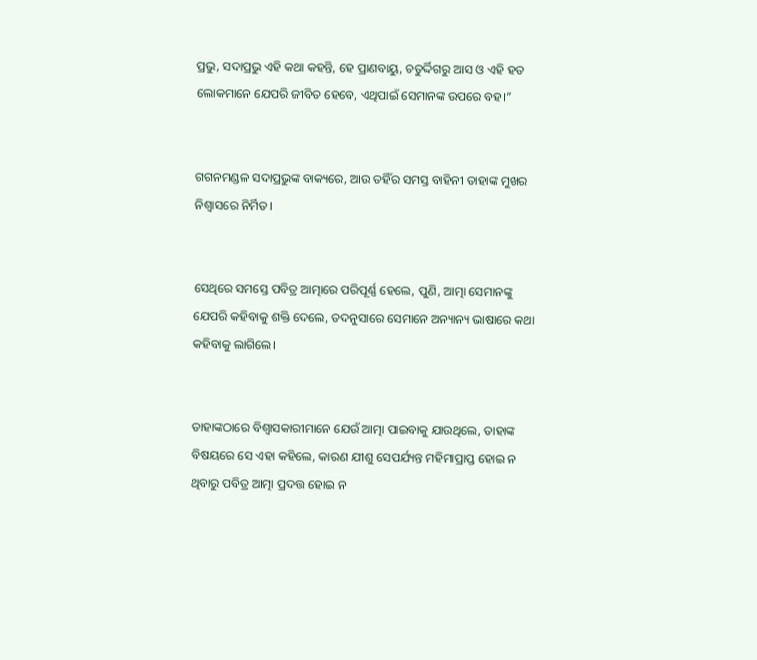ପ୍ରଭୁ, ସଦାପ୍ରଭୁ ଏହି କଥା କହନ୍ତି, ହେ ପ୍ରାଣବାୟୁ, ଚତୁର୍ଦ୍ଦିଗରୁ ଆସ ଓ ଏହି ହତ ଲୋକମାନେ ଯେପରି ଜୀବିତ ହେବେ, ଏଥିପାଇଁ ସେମାନଙ୍କ ଉପରେ ବହ।”


ଗଗନମଣ୍ଡଳ ସଦାପ୍ରଭୁଙ୍କ ବାକ୍ୟରେ, ଆଉ ତହିଁର ସମସ୍ତ ବାହିନୀ ତାହାଙ୍କ ମୁଖର ନିଶ୍ୱାସରେ ନିର୍ମିତ।


ସେଥିରେ ସମସ୍ତେ ପବିତ୍ର ଆତ୍ମାରେ ପରିପୂର୍ଣ୍ଣ ହେଲେ, ପୁଣି, ଆତ୍ମା ସେମାନଙ୍କୁ ଯେପରି କହିବାକୁ ଶକ୍ତି ଦେଲେ, ତଦନୁସାରେ ସେମାନେ ଅନ୍ୟାନ୍ୟ ଭାଷାରେ କଥା କହିବାକୁ ଲାଗିଲେ।


ତାହାଙ୍କଠାରେ ବିଶ୍ୱାସକାରୀମାନେ ଯେଉଁ ଆତ୍ମା ପାଇବାକୁ ଯାଉଥିଲେ, ତାହାଙ୍କ ବିଷୟରେ ସେ ଏହା କହିଲେ, କାରଣ ଯୀଶୁ ସେପର୍ଯ୍ୟନ୍ତ ମହିମାପ୍ରାପ୍ତ ହୋଇ ନ ଥିବାରୁ ପବିତ୍ର ଆତ୍ମା ପ୍ରଦତ୍ତ ହୋଇ ନ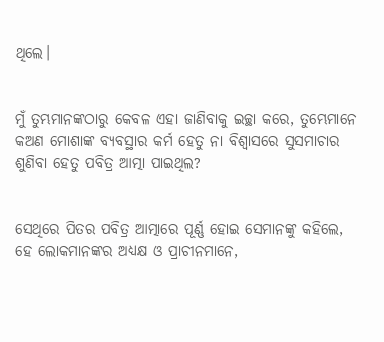ଥିଲେ।


ମୁଁ ତୁମ୍ଭମାନଙ୍କଠାରୁ କେବଳ ଏହା ଜାଣିବାକୁ ଇଚ୍ଛା କରେ, ତୁମ୍ଭେମାନେ କଅଣ ମୋଶାଙ୍କ ବ୍ୟବସ୍ଥାର କର୍ମ ହେତୁ ନା ବିଶ୍ୱାସରେ ସୁସମାଚାର ଶୁଣିବା ହେତୁ ପବିତ୍ର ଆତ୍ମା ପାଇଥିଲ?


ସେଥିରେ ପିତର ପବିତ୍ର ଆତ୍ମାରେ ପୂର୍ଣ୍ଣ ହୋଇ ସେମାନଙ୍କୁ କହିଲେ, ହେ ଲୋକମାନଙ୍କର ଅଧ୍ୟକ୍ଷ ଓ ପ୍ରାଚୀନମାନେ,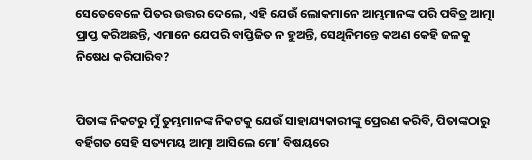ସେତେବେଳେ ପିତର ଉତ୍ତର ଦେଲେ, ଏହି ଯେଉଁ ଲୋକମାନେ ଆମ୍ଭମାନଙ୍କ ପରି ପବିତ୍ର ଆତ୍ମା ପ୍ରାପ୍ତ କରିଅଛନ୍ତି, ଏମାନେ ଯେପରି ବାପ୍ତିଜିତ ନ ହୁଅନ୍ତି, ସେଥିନିମନ୍ତେ କଅଣ କେହି ଜଳକୁ ନିଷେଧ କରିପାରିବ?


ପିତାଙ୍କ ନିକଟରୁ ମୁଁ ତୁମ୍ଭମାନଙ୍କ ନିକଟକୁ ଯେଉଁ ସାହାଯ୍ୟକାରୀଙ୍କୁ ପ୍ରେରଣ କରିବି, ପିତାଙ୍କଠାରୁ ବର୍ହିଗତ ସେହି ସତ୍ୟମୟ ଆତ୍ମା ଆସିଲେ ମୋʼ ବିଷୟରେ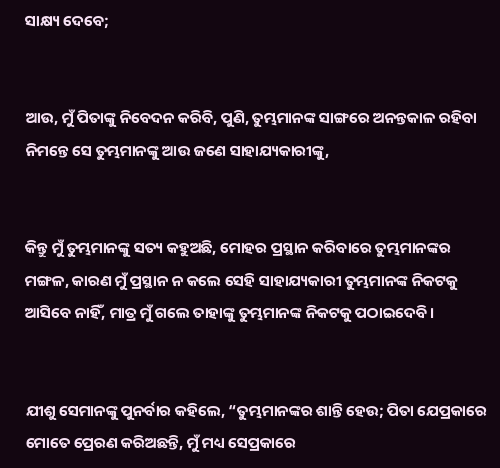ସାକ୍ଷ୍ୟ ଦେବେ;


ଆଉ, ମୁଁ ପିତାଙ୍କୁ ନିବେଦନ କରିବି, ପୁଣି, ତୁମ୍ଭମାନଙ୍କ ସାଙ୍ଗରେ ଅନନ୍ତକାଳ ରହିବା ନିମନ୍ତେ ସେ ତୁମ୍ଭମାନଙ୍କୁ ଆଉ ଜଣେ ସାହାଯ୍ୟକାରୀଙ୍କୁ,


କିନ୍ତୁ ମୁଁ ତୁମ୍ଭମାନଙ୍କୁ ସତ୍ୟ କହୁଅଛି, ମୋହର ପ୍ରସ୍ଥାନ କରିବାରେ ତୁମ୍ଭମାନଙ୍କର ମଙ୍ଗଳ, କାରଣ ମୁଁ ପ୍ରସ୍ଥାନ ନ କଲେ ସେହି ସାହାଯ୍ୟକାରୀ ତୁମ୍ଭମାନଙ୍କ ନିକଟକୁ ଆସିବେ ନାହିଁ, ମାତ୍ର ମୁଁ ଗଲେ ତାହାଙ୍କୁ ତୁମ୍ଭମାନଙ୍କ ନିକଟକୁ ପଠାଇଦେବି।


ଯୀଶୁ ସେମାନଙ୍କୁ ପୁନର୍ବାର କହିଲେ, “ତୁମ୍ଭମାନଙ୍କର ଶାନ୍ତି ହେଉ; ପିତା ଯେପ୍ରକାରେ ମୋତେ ପ୍ରେରଣ କରିଅଛନ୍ତି, ମୁଁ ମଧ୍ୟ ସେପ୍ରକାରେ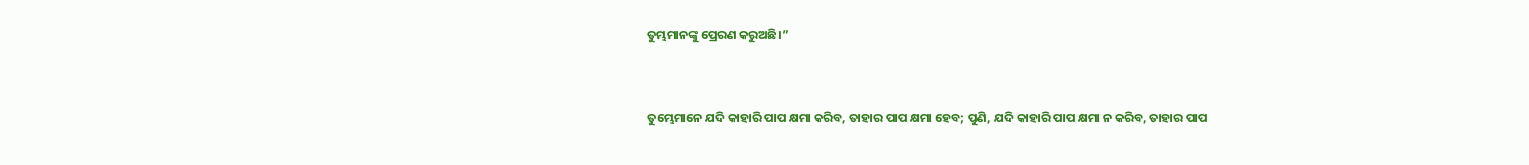ତୁମ୍ଭମାନଙ୍କୁ ପ୍ରେରଣ କରୁଅଛି।”


ତୁମ୍ଭେମାନେ ଯଦି କାହାରି ପାପ କ୍ଷମା କରିବ, ତାହାର ପାପ କ୍ଷମା ହେବ; ପୁଣି, ଯଦି କାହାରି ପାପ କ୍ଷମା ନ କରିବ, ତାହାର ପାପ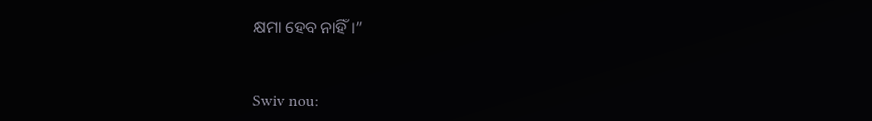କ୍ଷମା ହେବ ନାହିଁ।”


Swiv nou: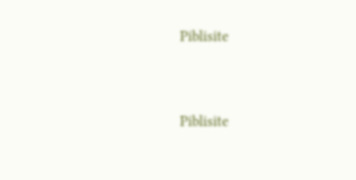Piblisite


Piblisite